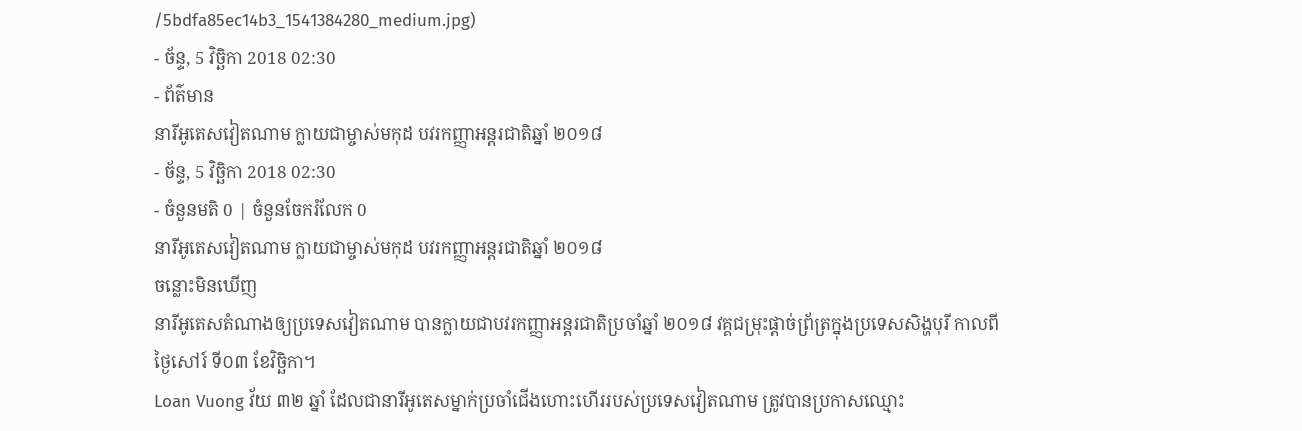/5bdfa85ec14b3_1541384280_medium.jpg)
- ច័ន្ទ, 5 វិច្ឆិកា 2018 02:30
- ព័ត៌មាន
នារីអូតេសវៀតណាម ក្លាយជាម្ចាស់មកុដ បវរកញ្ញាអន្តរជាតិឆ្នាំ ២០១៨
- ច័ន្ទ, 5 វិច្ឆិកា 2018 02:30
- ចំនួនមតិ 0 | ចំនួនចែករំលែក 0
នារីអូតេសវៀតណាម ក្លាយជាម្ចាស់មកុដ បវរកញ្ញាអន្តរជាតិឆ្នាំ ២០១៨
ចន្លោះមិនឃើញ
នារីអូតេសតំណាងឲ្យប្រទេសវៀតណាម បានក្លាយជាបវរកញ្ញាអន្តរជាតិប្រចាំឆ្នាំ ២០១៨ វគ្គជម្រុះផ្ដាច់ព្រ័ត្រក្នុងប្រទេសសិង្ហបុរី កាលពីថ្ងៃសៅរ៍ ទី០៣ ខែវិច្ឆិកា។
Loan Vuong វ័យ ៣២ ឆ្នាំ ដែលជានារីអូតេសម្នាក់ប្រចាំជើងហោះហើររបស់ប្រទេសវៀតណាម ត្រូវបានប្រកាសឈ្មោះ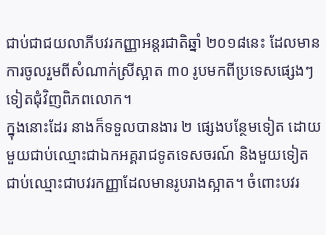ជាប់ជាជយលាភីបវរកញ្ញាអន្តរជាតិឆ្នាំ ២០១៨នេះ ដែលមានការចូលរួមពីសំណាក់ស្រីស្អាត ៣០ រូបមកពីប្រទេសផ្សេងៗទៀតជុំវិញពិភពលោក។
ក្នុងនោះដែរ នាងក៏ទទួលបានងារ ២ ផ្សេងបន្ថែមទៀត ដោយមួយជាប់ឈ្មោះជាឯកអគ្គរាជទូតទេសចរណ៍ និងមួយទៀតជាប់ឈ្មោះជាបវរកញ្ញាដែលមានរូបរាងស្អាត។ ចំពោះបវរ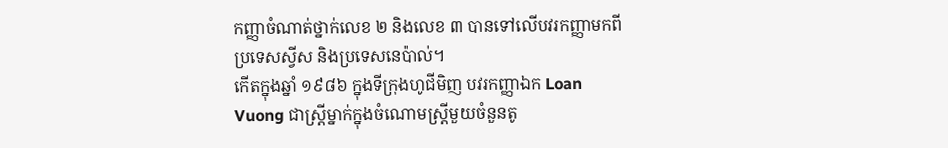កញ្ញាចំណាត់ថ្នាក់លេខ ២ និងលេខ ៣ បានទៅលើបវរកញ្ញាមកពីប្រទេសស្វីស និងប្រទេសនេប៉ាល់។
កើតក្នុងឆ្នាំ ១៩៨៦ ក្នុងទីក្រុងហូជីមិញ បវរកញ្ញាឯក Loan Vuong ជាស្ត្រីម្នាក់ក្នុងចំណោមស្ត្រីមួយចំនួនតូ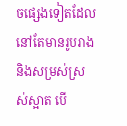ចផ្សេងទៀតដែលនៅតែមានរូបរាង និងសម្រស់ស្រស់ស្អាត បើ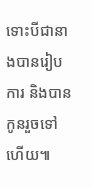ទោះបីជានាងបានរៀបការ និងបានកូនរួចទៅហើយ៕